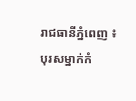រាជធានីភ្នំពេញ ៖  បុរសម្នាក់កំ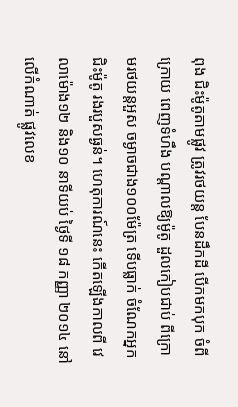ពុង ជិះម៉ូតូតាមផ្លូវ ត្រូវរថយន្ត បែនដឹកដី បើកមកបុក ចំពីក្រោយ ពេញទំហឹង បណ្តាលឱ្យម៉ូតូ ដួលកៀបជាប់ ពីក្រោមរថយន្តអួស ចម្ងាចជាង១០០ម៉ែត្រ ទើបធ្លាក់ ចំណែកអ្នកជិះម៉ូតូ រងរបួសធ្ងន់។ ហេតុការណ៍នេះ កើតឡើងកាលពី វេលាម៉ោង១២ និង១០ នាទីយប់ ថ្ងៃទី ១៨ កញ្ញា ២០១៤ នៅលើកំណាត់ ផ្លូវលេខ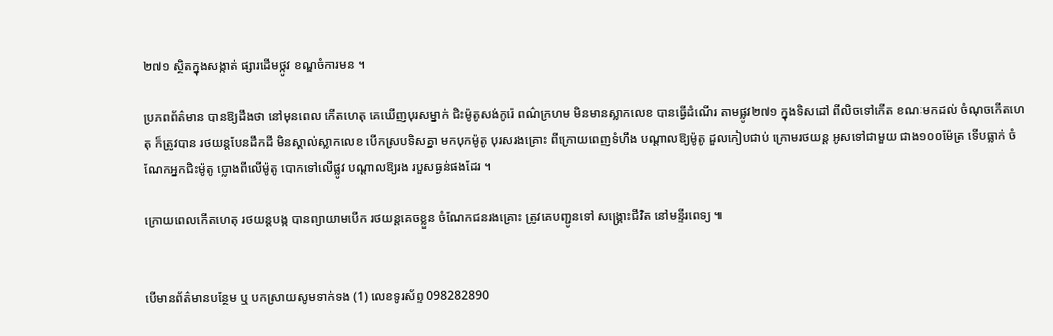២៧១ ស្ថិតក្នុងសង្កាត់ ផ្សារដើមថ្កូវ ខណ្ឌចំការមន ។

ប្រភពព័ត៌មាន បានឱ្យដឹងថា នៅមុនពេល កើតហេតុ គេឃើញបុរសម្នាក់ ជិះម៉ូតូសង់កូរ៉េ ពណ៌ក្រហម មិនមានស្លាកលេខ បានធ្វើដំណើរ តាមផ្លូវ២៧១ ក្នុងទិសដៅ ពីលិចទៅកើត ខណៈមកដល់ ចំណុចកើតហេតុ ក៏ត្រូវបាន រថយន្តបែនដឹកដី មិនស្គាល់ស្លាកលេខ បើកស្របទិសគ្នា មកបុកម៉ូតូ បុរសរងគ្រោះ ពីក្រោយពេញទំហឹង បណ្តាលឱ្យម៉ូតូ ដួលកៀបជាប់ ក្រោមរថយន្ត អូសទៅជាមួយ ជាង១០០ម៉ែត្រ ទើបធ្លាក់ ចំណែកអ្នកជិះម៉ូតូ ប្លោងពីលើម៉ូតូ បោកទៅលើផ្លូវ បណ្តាលឱ្យរង របួសធ្ងន់ផងដែរ ។

ក្រោយពេលកើតហេតុ រថយន្តបង្ក បានព្យាយាមបើក រថយន្តគេចខ្លួន ចំណែកជនរងគ្រោះ ត្រូវគេបញ្ជូនទៅ សង្រ្គោះជីវិត នៅមន្ទីរពេទ្យ ៕


បើមានព័ត៌មានបន្ថែម ឬ បកស្រាយសូមទាក់ទង (1) លេខទូរស័ព្ទ 098282890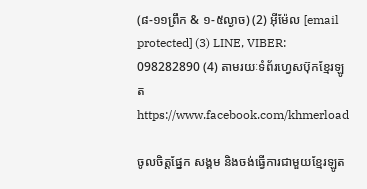(៨-១១ព្រឹក & ១-៥ល្ងាច) (2) អ៊ីម៉ែល [email protected] (3) LINE, VIBER: 098282890 (4) តាមរយៈទំព័រហ្វេសប៊ុកខ្មែរឡូត https://www.facebook.com/khmerload

ចូលចិត្តផ្នែក សង្គម និងចង់ធ្វើការជាមួយខ្មែរឡូត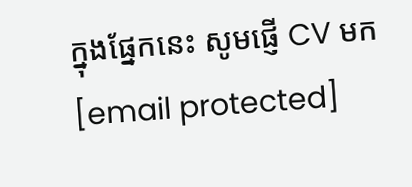ក្នុងផ្នែកនេះ សូមផ្ញើ CV មក [email protected]